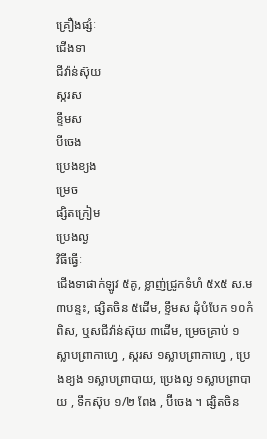គ្រឿងផ្សំៈ
ជើងទា
ជីវ៉ាន់ស៊ុយ
ស្ករស
ខ្ទឹមស
បីចេង
ប្រេងខ្យង
ម្រេច
ផ្សិតក្រៀម
ប្រេងល្ង
វិធីធ្វើៈ
ជើងទាផាក់ឡូវ ៥គូ, ខ្លាញ់ជ្រូកទំហំ ៥x៥ ស.ម ៣បន្ទះ, ផ្សិតចិន ៥ដើម, ខ្ទឹមស ដុំបំបែក ១០កំពិស, ឬសជីវ៉ាន់ស៊ុយ ៣ដើម, ម្រេចគ្រាប់ ១ស្លាបព្រាកាហ្វេ , ស្ករស ១ស្លាបព្រាកាហ្វេ , ប្រេងខ្យង ១ស្លាបព្រាបាយ, ប្រេងល្ង ១ស្លាបព្រាបាយ , ទឹកស៊ុប ១/២ ពែង , ប៊ីចេង ។ ផ្សិតចិន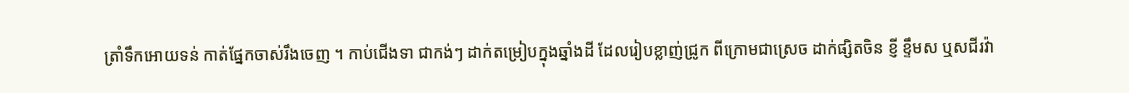ត្រាំទឹកអោយទន់ កាត់ផ្នែកចាស់រឹងចេញ ។ កាប់ជើងទា ជាកង់ៗ ដាក់តម្រៀបក្នុងឆ្នាំងដី ដែលរៀបខ្លាញ់ជ្រូក ពីក្រោមជាស្រេច ដាក់ផ្សិតចិន ខ្ញី ខ្ទឹមស ឬសជីរវ៉ា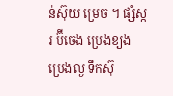ន់ស៊ុយ ម្រេច ។ ផ្សំស្ករ ប៊ីចេង ប្រេងខ្យង ប្រេងល្ង ទឹកស៊ុ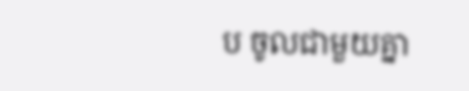ប ចូលជាមួយគ្នា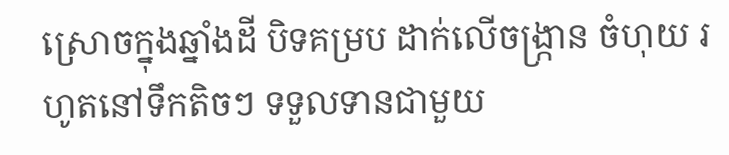ស្រោចក្នុងឆ្នាំងដី បិទគម្រប ដាក់លើចង្រ្កាន ចំហុយ រហូតនៅទឹកតិចៗ ទទួលទានជាមួយ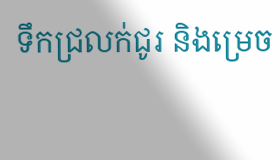ទឹកជ្រលក់ជូរ និងម្រេច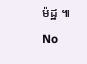ម៉ដ្ឋ ៕
No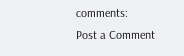comments:
Post a Comment